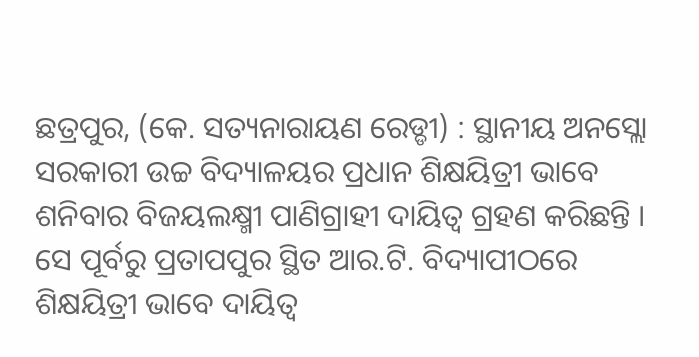ଛତ୍ରପୁର, (କେ. ସତ୍ୟନାରାୟଣ ରେଡ୍ଡୀ) : ସ୍ଥାନୀୟ ଅନସ୍ଲୋ ସରକାରୀ ଉଚ୍ଚ ବିଦ୍ୟାଳୟର ପ୍ରଧାନ ଶିକ୍ଷୟିତ୍ରୀ ଭାବେ ଶନିବାର ବିଜୟଲକ୍ଷ୍ମୀ ପାଣିଗ୍ରାହୀ ଦାୟିତ୍ୱ ଗ୍ରହଣ କରିଛନ୍ତି । ସେ ପୂର୍ବରୁ ପ୍ରତାପପୁର ସ୍ଥିତ ଆର.ଟି. ବିଦ୍ୟାପୀଠରେ ଶିକ୍ଷୟିତ୍ରୀ ଭାବେ ଦାୟିତ୍ୱ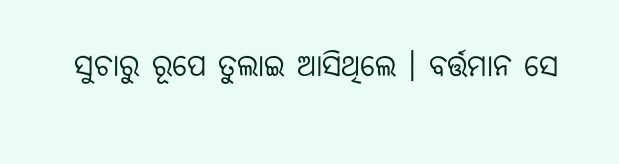ସୁଚାରୁ ରୂପେ ତୁଲାଇ ଆସିଥିଲେ । ବର୍ତ୍ତମାନ ସେ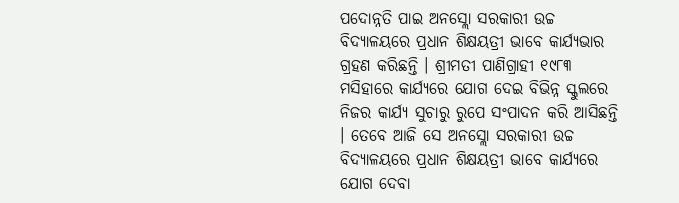ପଦୋନ୍ନତି ପାଇ ଅନସ୍ଲୋ ସରକାରୀ ଉଚ୍ଚ ବିଦ୍ୟାଳୟରେ ପ୍ରଧାନ ଶିକ୍ଷୟତ୍ରୀ ଭାବେ କାର୍ଯ୍ୟଭାର ଗ୍ରହଣ କରିଛନ୍ତି । ଶ୍ରୀମତୀ ପାଣିଗ୍ରାହୀ ୧୯୮୩ ମସିହାରେ କାର୍ଯ୍ୟରେ ଯୋଗ ଦେଇ ବିଭିନ୍ନ ସ୍କୁଲରେ ନିଜର କାର୍ଯ୍ୟ ସୁଚାରୁ ରୁପେ ସଂପାଦନ କରି ଆସିଛନ୍ତି । ତେବେ ଆଜି ସେ ଅନସ୍ଲୋ ସରକାରୀ ଉଚ୍ଚ ବିଦ୍ୟାଳୟରେ ପ୍ରଧାନ ଶିକ୍ଷୟତ୍ରୀ ଭାବେ କାର୍ଯ୍ୟରେ ଯୋଗ ଦେବା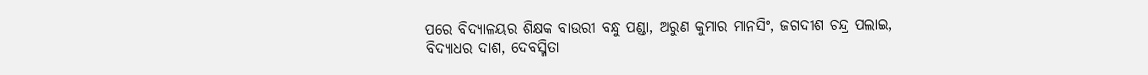ପରେ ବିଦ୍ୟାଳୟର ଶିକ୍ଷକ ବାଉରୀ ବନ୍ଧୁ ପଣ୍ଡା, ଅରୁଣ କୁମାର ମାନସିଂ, ଜଗଦୀଶ ଚନ୍ଦ୍ର ପଲାଇ, ବିଦ୍ୟାଧର ଦାଶ, ଦେବସ୍ମିତା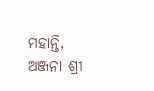ମହାନ୍ତି, ଅଞ୍ଜନା ଶ୍ରୀ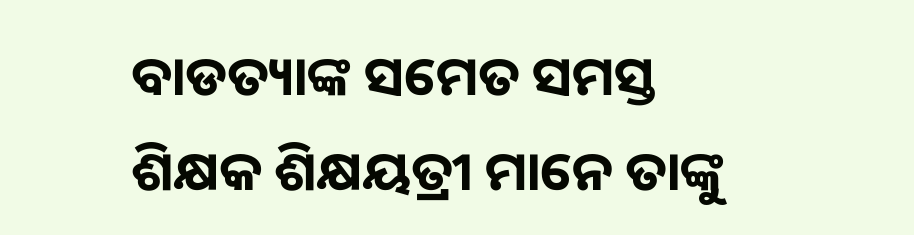ବାଡତ୍ୟାଙ୍କ ସମେତ ସମସ୍ତ ଶିକ୍ଷକ ଶିକ୍ଷୟତ୍ରୀ ମାନେ ତାଙ୍କୁ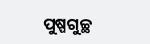ପୁଷ୍ପଗୁଚ୍ଛ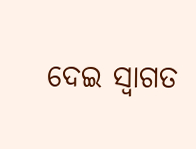ଦେଇ ସ୍ୱାଗତ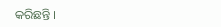କରିଛନ୍ତି ।